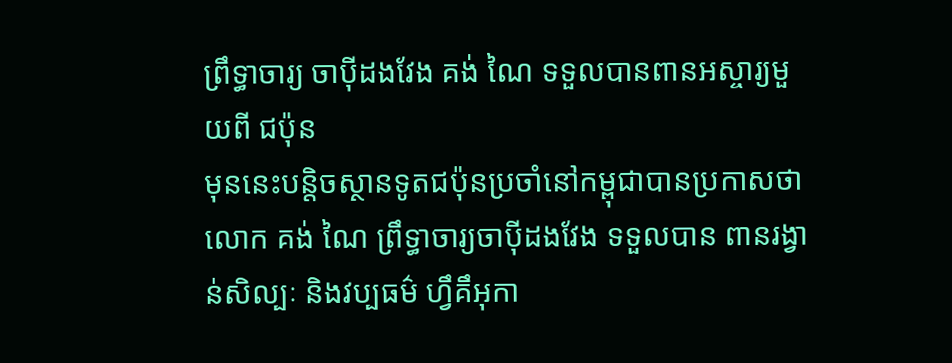ព្រឹទ្ធាចារ្យ ចាប៉ីដងវែង គង់ ណៃ ទទួលបានពានអស្ចារ្យមួយពី ជប៉ុន
មុននេះបន្តិចស្ថានទូតជប៉ុនប្រចាំនៅកម្ពុជាបានប្រកាសថាលោក គង់ ណៃ ព្រឹទ្ធាចារ្យចាប៉ីដងវែង ទទួលបាន ពានរង្វាន់សិល្បៈ និងវប្បធម៌ ហ្វឹគឹអុកា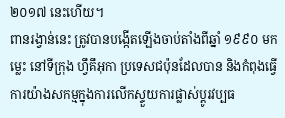២០១៧ នេះហើយ។
ពានរង្វាន់នេះ ត្រូវបានបង្កើតឡើងចាប់តាំងពីឆ្នាំ ១៩៩០ មកម្លេះ នៅទីក្រុង ហ្វឹគឹអុកា ប្រទេសជប៉ុនដែលបាន និងកំពុងធ្វើការយ៉ាងសកម្មក្នុងការលើកស្ទួយការផ្លាស់ប្ដូរវប្បធ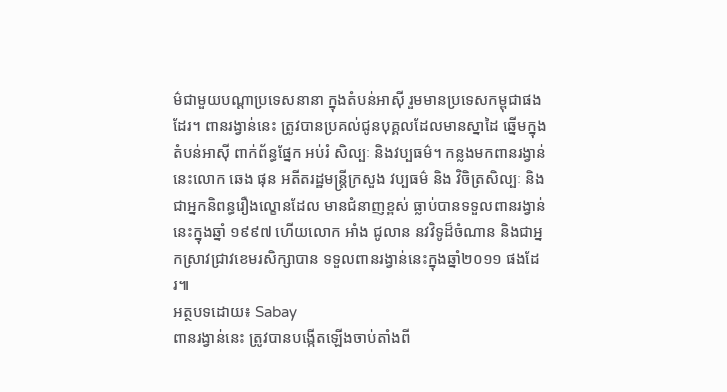ម៌ជាមួយបណ្ដាប្រទេសនានា ក្នុងតំបន់អាស៊ី រួមមានប្រទេសកម្ពុជាផងដែរ។ ពានរង្វាន់នេះ ត្រូវបានប្រគល់ជូនបុគ្គលដែលមានស្នាដៃ ឆ្នើមក្នុងតំបន់អាស៊ី ពាក់ព័ន្ធផ្នែក អប់រំ សិល្បៈ និងវប្បធម៌។ កន្លងមកពានរង្វាន់នេះលោក ឆេង ផុន អតីតរដ្ឋមន្ត្រីក្រសួង វប្បធម៌ និង វិចិត្រសិល្បៈ និងជាអ្នកនិពន្ធរឿងល្ខោនដែល មានជំនាញខ្ពស់ ធ្លាប់បានទទួលពានរង្វាន់ នេះក្នុងឆ្នាំ ១៩៩៧ ហើយលោក អាំង ជូលាន នវវិទូដ៏ចំណាន និងជាអ្នកស្រាវជ្រាវខេមរសិក្សាបាន ទទួលពានរង្វាន់នេះក្នុងឆ្នាំ២០១១ ផងដែរ៕
អត្ថបទដោយ៖ Sabay
ពានរង្វាន់នេះ ត្រូវបានបង្កើតឡើងចាប់តាំងពី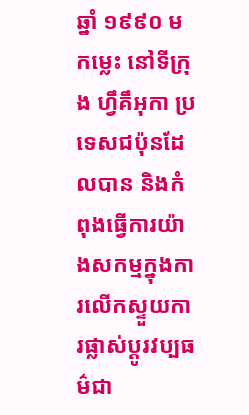ឆ្នាំ ១៩៩០ មកម្លេះ នៅទីក្រុង ហ្វឹគឹអុកា ប្រទេសជប៉ុនដែលបាន និងកំពុងធ្វើការយ៉ាងសកម្មក្នុងការលើកស្ទួយការផ្លាស់ប្ដូរវប្បធម៌ជា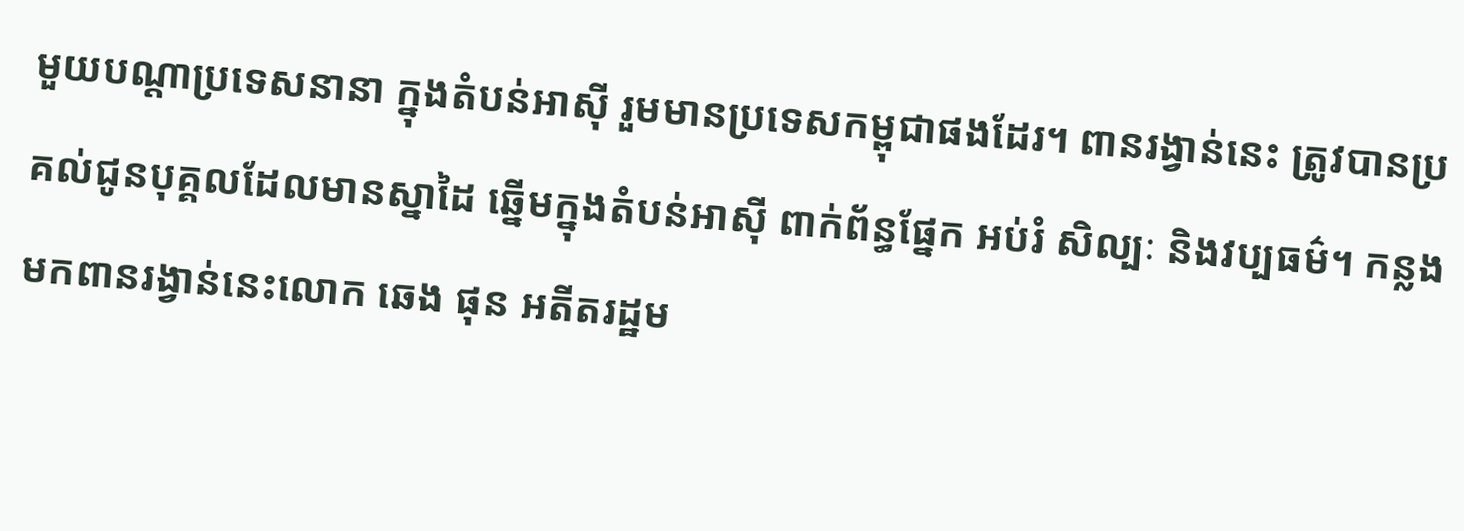មួយបណ្ដាប្រទេសនានា ក្នុងតំបន់អាស៊ី រួមមានប្រទេសកម្ពុជាផងដែរ។ ពានរង្វាន់នេះ ត្រូវបានប្រគល់ជូនបុគ្គលដែលមានស្នាដៃ ឆ្នើមក្នុងតំបន់អាស៊ី ពាក់ព័ន្ធផ្នែក អប់រំ សិល្បៈ និងវប្បធម៌។ កន្លងមកពានរង្វាន់នេះលោក ឆេង ផុន អតីតរដ្ឋម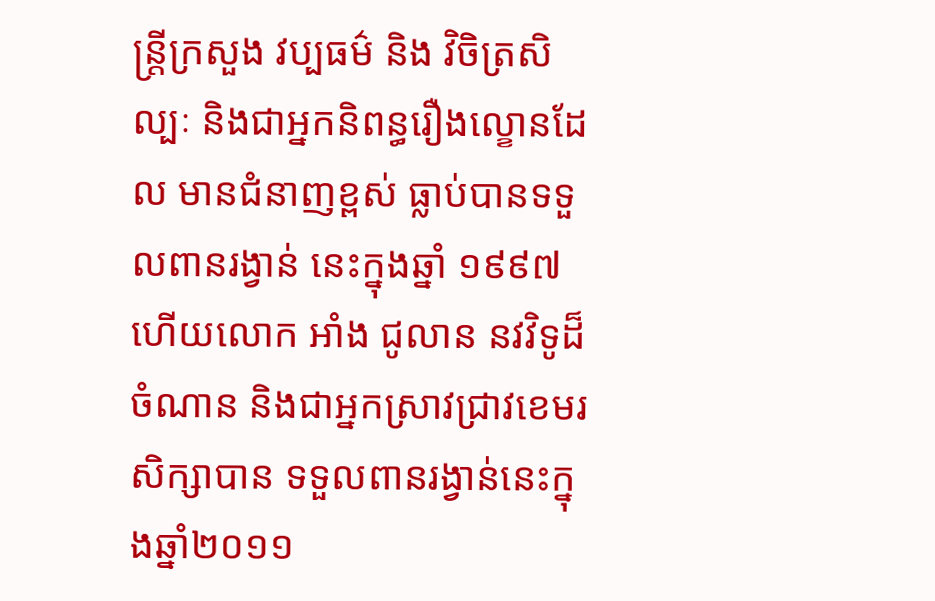ន្ត្រីក្រសួង វប្បធម៌ និង វិចិត្រសិល្បៈ និងជាអ្នកនិពន្ធរឿងល្ខោនដែល មានជំនាញខ្ពស់ ធ្លាប់បានទទួលពានរង្វាន់ នេះក្នុងឆ្នាំ ១៩៩៧ ហើយលោក អាំង ជូលាន នវវិទូដ៏ចំណាន និងជាអ្នកស្រាវជ្រាវខេមរសិក្សាបាន ទទួលពានរង្វាន់នេះក្នុងឆ្នាំ២០១១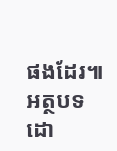ផងដែរ៕
អត្ថបទដោ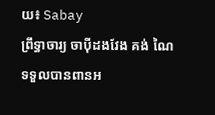យ៖ Sabay
ព្រឹទ្ធាចារ្យ ចាប៉ីដងវែង គង់ ណៃ ទទួលបានពានអ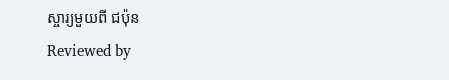ស្ចារ្យមួយពី ជប៉ុន
Reviewed by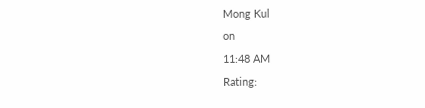Mong Kul
on
11:48 AM
Rating: